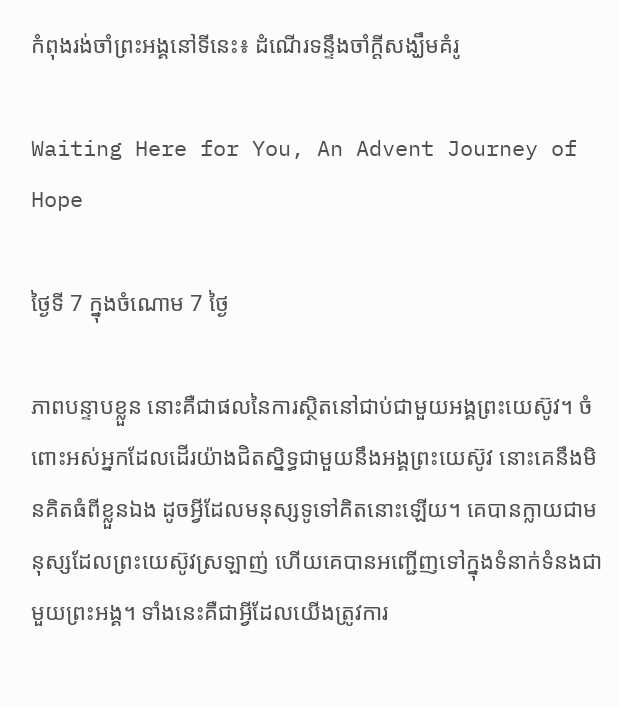កំពុងរង់ចាំព្រះអង្គនៅទីនេះ៖ ដំណើរទន្ទឹងចាំក្ដីសង្ឃឹមគំរូ

Waiting Here for You, An Advent Journey of Hope

ថ្ងៃទី 7 ក្នុងចំណោម 7 ថ្ងៃ

ភាពបន្ទាបខ្លួន នោះគឺជាផលនៃការស្ថិតនៅជាប់ជាមួយអង្គព្រះយេស៊ូវ។ ចំពោះអស់អ្នកដែលដើរយ៉ាងជិតស្និទ្ធជាមួយនឹងអង្គព្រះយេស៊ូវ នោះគេនឹងមិនគិតធំពីខ្លួនឯង ដូចអ្វីដែលមនុស្សទូទៅគិតនោះឡើយ។ គេបានក្លាយជាមនុស្សដែលព្រះយេស៊ូវស្រឡាញ់ ហើយគេបានអញ្ជើញទៅក្នុងទំនាក់ទំនងជាមួយព្រះអង្គ។ ទាំងនេះគឺជាអ្វីដែលយើងត្រូវការ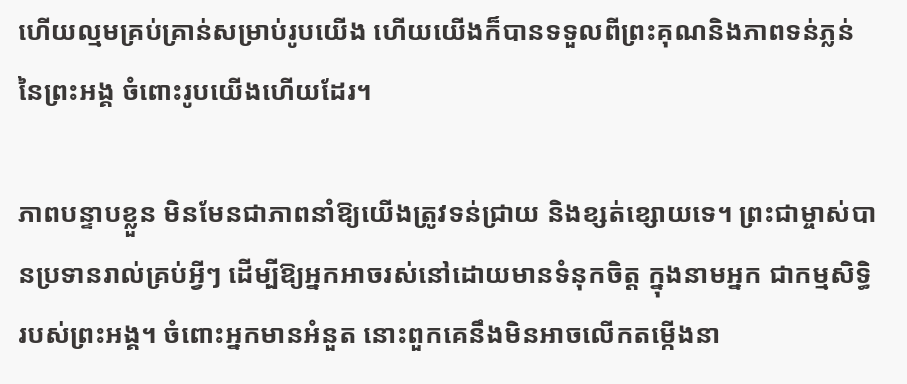ហើយល្មមគ្រប់គ្រាន់សម្រាប់រូបយើង ហើយយើងក៏បានទទួលពីព្រះគុណនិងភាពទន់ភ្លន់នៃព្រះអង្គ ចំពោះរូបយើងហើយដែរ។

ភាពបន្ទាបខ្លួន មិនមែនជាភាពនាំឱ្យយើងត្រូវទន់ជ្រាយ និងខ្សត់ខ្សោយទេ។ ព្រះជាម្ចាស់បានប្រទានរាល់គ្រប់អ្វីៗ ដើម្បីឱ្យអ្នកអាចរស់នៅដោយមានទំនុកចិត្ដ ក្នុងនាមអ្នក ជាកម្មសិទ្ធិរបស់ព្រះអង្គ។ ចំពោះអ្នកមានអំនួត នោះពួកគេនឹងមិនអាចលើកតម្កើងនា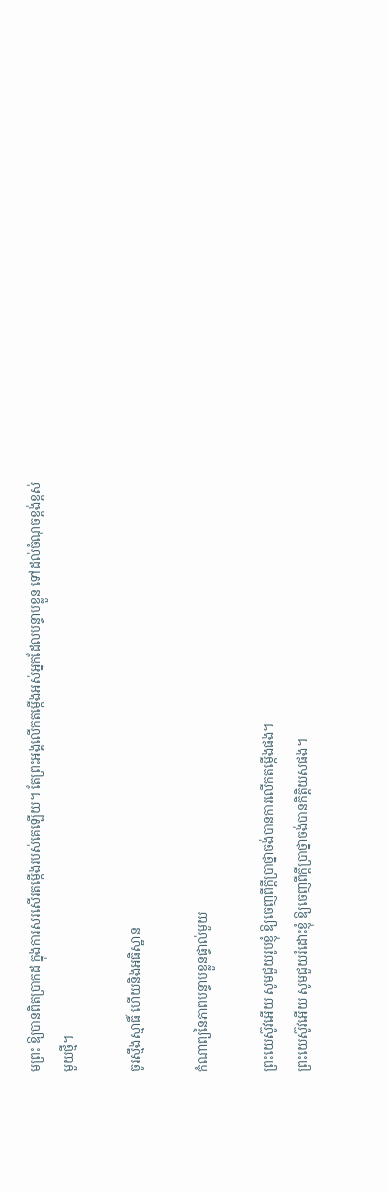មព្រះ ឱ្យបានពិតប្រាកដ ក្នុងការសរសើរតម្កើងរបស់គេឡើយ។ តែព្រះអង្គលើកតម្កើងអស់អ្នកដែលបន្ទាបខ្លួន ទៅដល់ចំណុចខ្ពង់ខ្ពស់មួយថ្មី។

ចូរស្មឹងស្មាធិ៍ ហើយនិងអធិស្ឋាន

កំណាព្យនៃភាពបន្ទាបខ្លួនផ្ទាល់មួយ

ព្រះយេស៊ូវអើយ សូមជួយរូបខ្ញុំ ឱ្យចេញពីក្ដីប្រាថ្នាចង់បានការលើកតម្កើងផង។
ព្រះយេស៊ូវអើយ សូមជួយរំដោះខ្ញុំ ឱ្យចេញពីក្ដីប្រាថ្នាចង់បានកិត្តិយសផង។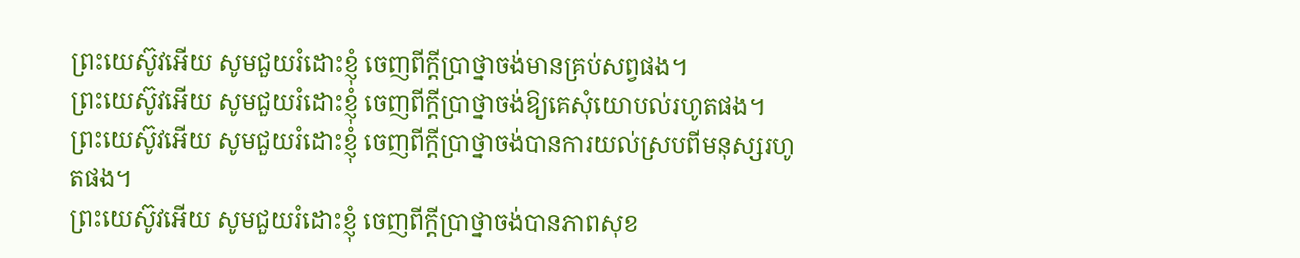ព្រះយេស៊ូវអើយ សូមជួយរំដោះខ្ញុំ ចេញពីក្ដីប្រាថ្នាចង់មានគ្រប់សព្វផង។
ព្រះយេស៊ូវអើយ សូមជួយរំដោះខ្ញុំ ចេញពីក្ដីប្រាថ្នាចង់ឱ្យគេសុំយោបល់រហូតផង។
ព្រះយេស៊ូវអើយ សូមជួយរំដោះខ្ញុំ ចេញពីក្ដីប្រាថ្នាចង់បានការយល់ស្របពីមនុស្សរហូតផង។
ព្រះយេស៊ូវអើយ សូមជួយរំដោះខ្ញុំ ចេញពីក្ដីប្រាថ្នាចង់បានភាពសុខ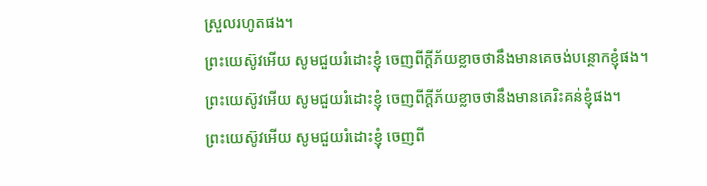ស្រួលរហូតផង។
ព្រះយេស៊ូវអើយ សូមជួយរំដោះខ្ញុំ ចេញពីក្ដីភ័យខ្លាចថានឹងមានគេចង់បន្ថោកខ្ញុំផង។
ព្រះយេស៊ូវអើយ សូមជួយរំដោះខ្ញុំ ចេញពីក្ដីភ័យខ្លាចថានឹងមានគេរិះគន់ខ្ញុំផង។
ព្រះយេស៊ូវអើយ សូមជួយរំដោះខ្ញុំ ចេញពី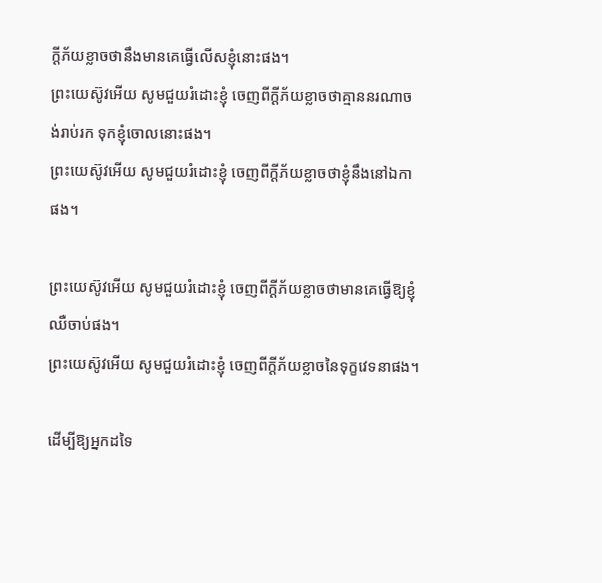ក្ដីភ័យខ្លាចថានឹងមានគេធ្វើលើសខ្ញុំនោះផង។
ព្រះយេស៊ូវអើយ សូមជួយរំដោះខ្ញុំ ចេញពីក្ដីភ័យខ្លាចថាគ្មាននរណាចង់រាប់រក ទុកខ្ញុំចោលនោះផង។
ព្រះយេស៊ូវអើយ សូមជួយរំដោះខ្ញុំ ចេញពីក្ដីភ័យខ្លាចថាខ្ញុំនឹងនៅឯកាផង។

ព្រះយេស៊ូវអើយ សូមជួយរំដោះខ្ញុំ ចេញពីក្ដីភ័យខ្លាចថាមានគេធ្វើឱ្យខ្ញុំឈឺចាប់ផង។
ព្រះយេស៊ូវអើយ សូមជួយរំដោះខ្ញុំ ចេញពីក្ដីភ័យខ្លាចនៃទុក្ខវេទនាផង។

ដើម្បីឱ្យអ្នកដទៃ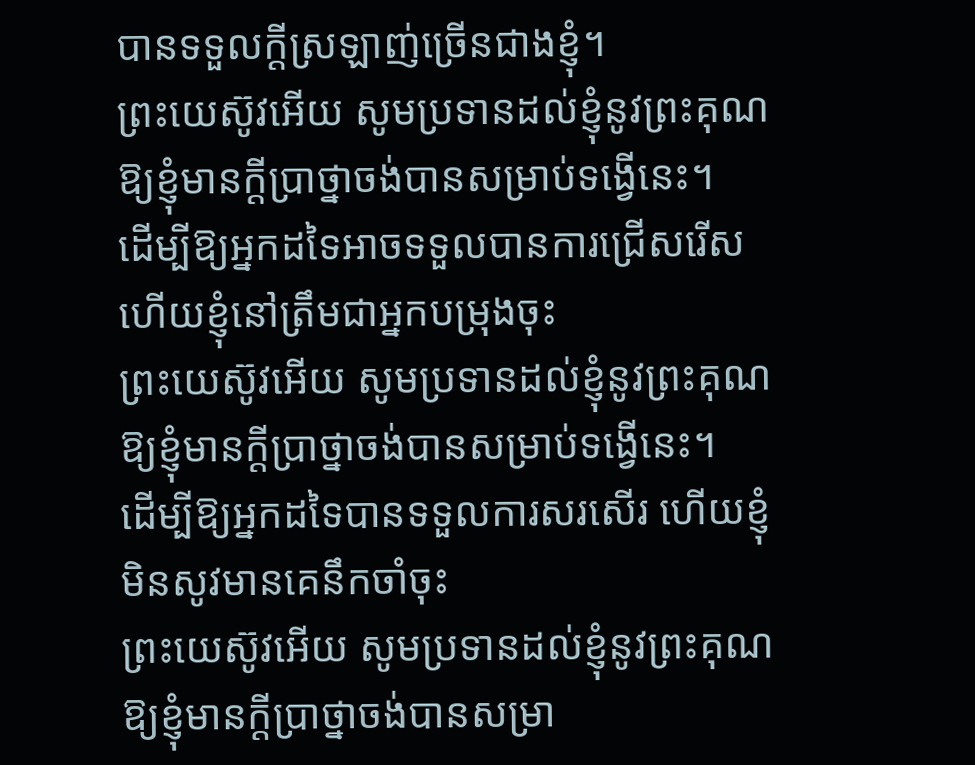បានទទួលក្ដីស្រឡាញ់ច្រើនជាងខ្ញុំ។
ព្រះយេស៊ូវអើយ សូមប្រទានដល់ខ្ញុំនូវព្រះគុណ ឱ្យខ្ញុំមានក្ដីប្រាថ្នាចង់បានសម្រាប់ទង្វើនេះ។
ដើម្បីឱ្យអ្នកដទៃអាចទទួលបានការជ្រើសរើស ហើយខ្ញុំនៅត្រឹមជាអ្នកបម្រុងចុះ
ព្រះយេស៊ូវអើយ សូមប្រទានដល់ខ្ញុំនូវព្រះគុណ ឱ្យខ្ញុំមានក្ដីប្រាថ្នាចង់បានសម្រាប់ទង្វើនេះ។
ដើម្បីឱ្យអ្នកដទៃបានទទួលការសរសើរ ហើយខ្ញុំមិនសូវមានគេនឹកចាំចុះ
ព្រះយេស៊ូវអើយ សូមប្រទានដល់ខ្ញុំនូវព្រះគុណ ឱ្យខ្ញុំមានក្ដីប្រាថ្នាចង់បានសម្រា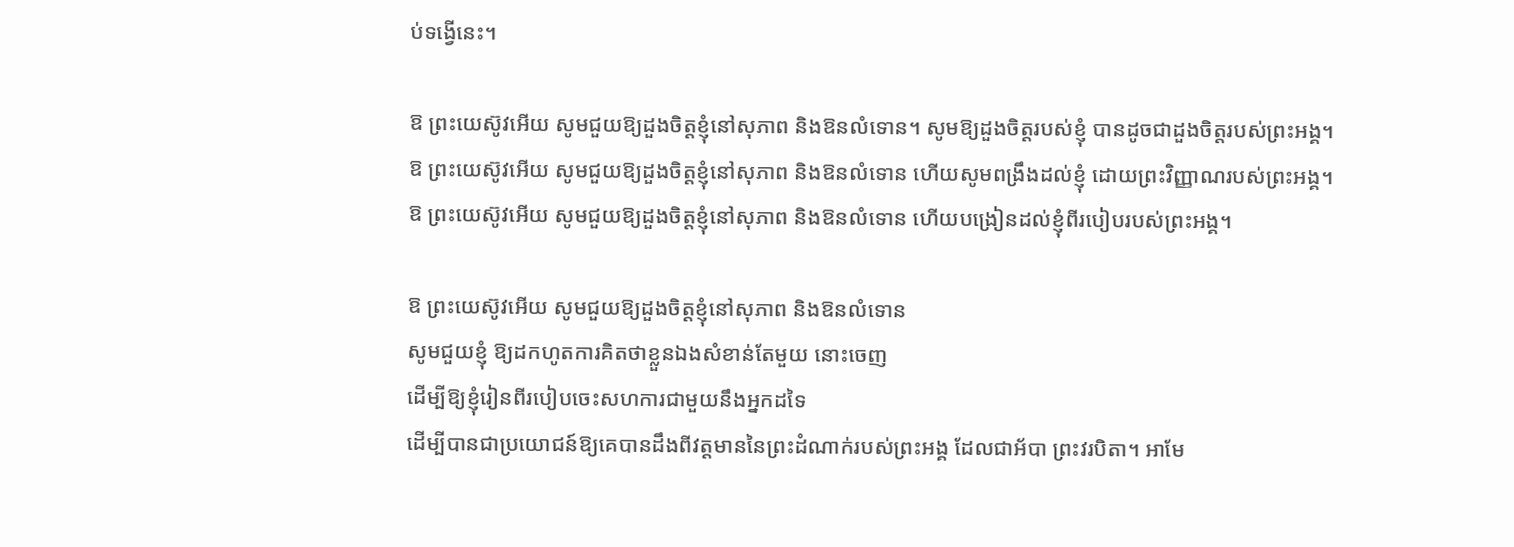ប់ទង្វើនេះ។

ឱ ព្រះយេស៊ូវអើយ សូមជួយឱ្យដួងចិត្ដខ្ញុំនៅសុភាព និងឱនលំទោន។ សូមឱ្យដួងចិត្ដរបស់ខ្ញុំ បានដូចជាដួងចិត្ដរបស់ព្រះអង្គ។
ឱ ព្រះយេស៊ូវអើយ សូមជួយឱ្យដួងចិត្ដខ្ញុំនៅសុភាព និងឱនលំទោន ហើយសូមពង្រឹងដល់ខ្ញុំ ដោយព្រះវិញ្ញាណរបស់ព្រះអង្គ។
ឱ ព្រះយេស៊ូវអើយ សូមជួយឱ្យដួងចិត្ដខ្ញុំនៅសុភាព និងឱនលំទោន ហើយបង្រៀនដល់ខ្ញុំពីរបៀបរបស់ព្រះអង្គ។

ឱ ព្រះយេស៊ូវអើយ សូមជួយឱ្យដួងចិត្ដខ្ញុំនៅសុភាព និងឱនលំទោន
សូមជួយខ្ញុំ ឱ្យដកហូតការគិតថាខ្លួនឯងសំខាន់តែមួយ នោះចេញ
ដើម្បីឱ្យខ្ញុំរៀនពីរបៀបចេះសហការជាមួយនឹងអ្នកដទៃ
ដើម្បីបានជាប្រយោជន៍ឱ្យគេបានដឹងពីវត្តមាននៃព្រះដំណាក់របស់ព្រះអង្គ ដែលជាអ័បា ព្រះវរបិតា។ អាមែ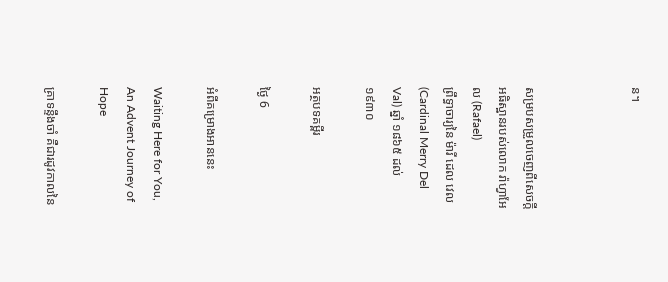ន។



សម្របសម្រួលចេញពីសេចក្ដីអធិស្ឋានរបស់លោក រ៉ាហ្វាអែល (Rafael)
ព្រឹទ្ធាចារ្យនៃ ម៉ារី ដេល វេល (Cardinal Merry Del Val) ឆ្នាំ ១៨៦៥ ដល់ ១៩៣០

អត្ថបទគម្ពីរ

ថ្ងៃ 6

អំពីគម្រោងអាននេះ

Waiting Here for You, An Advent Journey of Hope

គ្រាទន្ទឹងចាំ គឺជារដូវកាលនៃ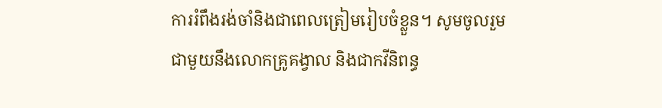ការរំពឹងរង់ចាំនិងជាពេលត្រៀមរៀបចំខ្លួន។ សូមចូលរួមជាមួយនឹងលោកគ្រូគង្វាល និងជាកវីនិពន្ធ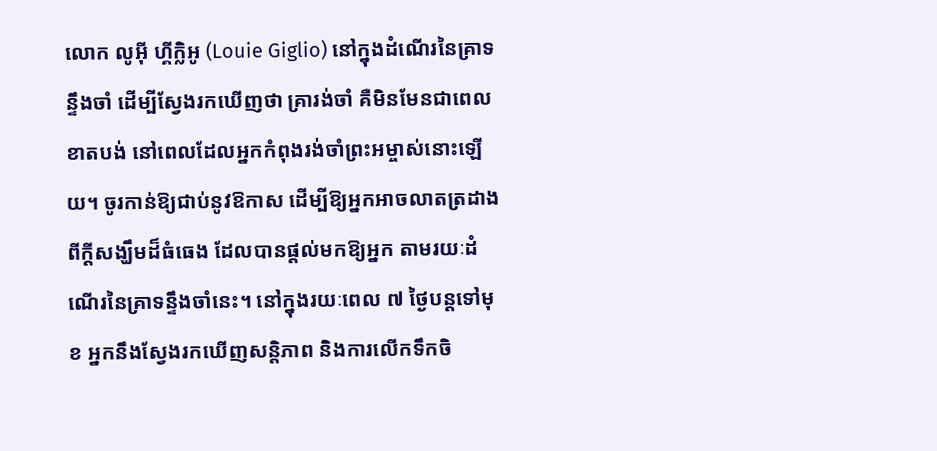លោក លូអ៊ី ហ្គីក្លិអូ (Louie Giglio) នៅក្នុងដំណើរនៃគ្រាទន្ទឹងចាំ ដើម្បីស្វែងរកឃើញថា គ្រារង់ចាំ គឺមិនមែនជាពេលខាតបង់ នៅពេលដែលអ្នកកំពុងរង់ចាំព្រះអម្ចាស់នោះឡើយ។ ចូរកាន់ឱ្យជាប់នូវឱកាស ដើម្បីឱ្យអ្នកអាចលាតត្រដាងពីក្ដីសង្ឃឹមដ៏ធំធេង ដែលបានផ្ដល់មកឱ្យអ្នក តាមរយៈដំណើរនៃគ្រាទន្ទឹងចាំនេះ។ នៅក្នុងរយៈពេល ៧ ថ្ងៃបន្តទៅមុខ អ្នកនឹងស្វែងរកឃើញសន្តិភាព និងការលើកទឹកចិ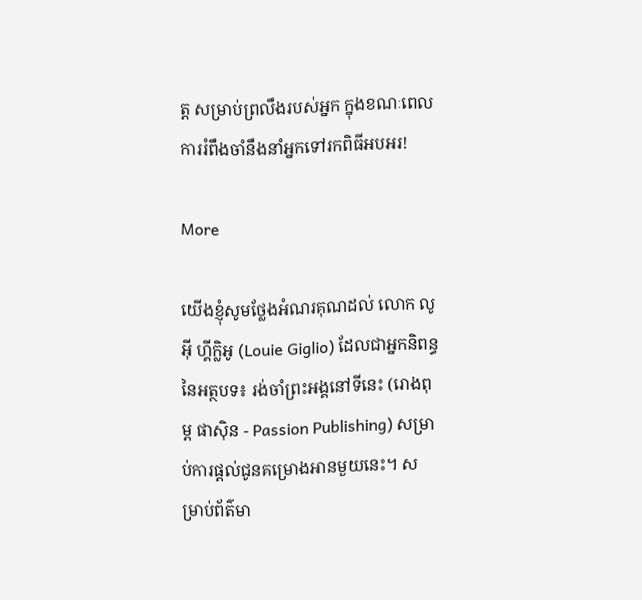ត្ដ សម្រាប់ព្រលឹងរបស់អ្នក ក្នុងខណៈពេលការរំពឹងចាំនឹងនាំអ្នកទៅរកពិធីអបអរ!

More

យើងខ្ញុំសូមថ្លែងអំណរគុណដល់ លោក លូអ៊ី ហ្គីក្លិអូ (Louie Giglio) ដែលជាអ្នកនិពន្ធនៃអត្ថបទ៖ រង់ចាំព្រះអង្គនៅទីនេះ (រោងពុម្ព ផាស៊ិន - Passion Publishing) សម្រាប់ការផ្ដល់ជូនគម្រោងអានមួយនេះ។ សម្រាប់ព័ត៌មា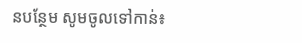នបន្ថែម សូមចូលទៅកាន់៖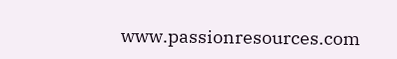www.passionresources.com